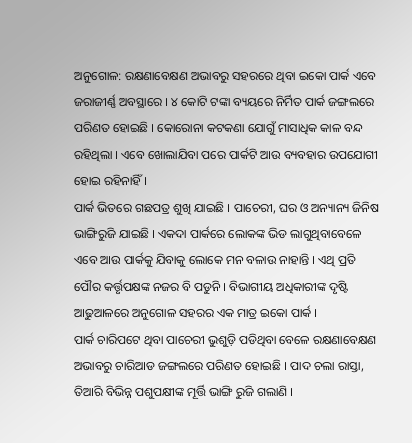ଅନୁଗୋଳ: ରକ୍ଷଣାବେକ୍ଷଣ ଅଭାବରୁ ସହରରେ ଥିବା ଇକୋ ପାର୍କ ଏବେ ଜରାଜୀର୍ଣ୍ଣ ଅବସ୍ଥାରେ । ୪ କୋଟି ଟଙ୍କା ବ୍ୟୟରେ ନିର୍ମିତ ପାର୍କ ଜଙ୍ଗଲରେ ପରିଣତ ହୋଇଛି । କୋରୋନା କଟକଣା ଯୋଗୁଁ ମାସାଧିକ କାଳ ବନ୍ଦ ରହିଥିଲା । ଏବେ ଖୋଲାଯିବା ପରେ ପାର୍କଟି ଆଉ ବ୍ୟବହାର ଉପଯୋଗୀ ହୋଇ ରହିନାହିଁ ।
ପାର୍କ ଭିତରେ ଗଛପତ୍ର ଶୁଖି ଯାଇଛି । ପାଚେରୀ, ଘର ଓ ଅନ୍ୟାନ୍ୟ ଜିନିଷ ଭାଙ୍ଗିରୁଜି ଯାଇଛି । ଏକଦା ପାର୍କରେ ଲୋକଙ୍କ ଭିଡ ଲାଗୁଥିବାବେଳେ ଏବେ ଆଉ ପାର୍କକୁ ଯିବାକୁ ଲୋକେ ମନ ବଳାଉ ନାହାନ୍ତି । ଏଥି ପ୍ରତି ପୌର କର୍ତ୍ତୃପକ୍ଷଙ୍କ ନଜର ବି ପଡୁନି । ବିଭାଗୀୟ ଅଧିକାରୀଙ୍କ ଦୃଷ୍ଟି ଆଢୁଆଳରେ ଅନୁଗୋଳ ସହରର ଏକ ମାତ୍ର ଇକୋ ପାର୍କ ।
ପାର୍କ ଚାରିପଟେ ଥିବା ପାଚେରୀ ଭୁଶୁଡ଼ି ପଡିଥିବା ବେଳେ ରକ୍ଷଣାବେକ୍ଷଣ ଅଭାବରୁ ଚାରିଆଡ ଜଙ୍ଗଲରେ ପରିଣତ ହୋଇଛି । ପାଦ ଚଲା ରାସ୍ତା, ତିଆରି ବିଭିନ୍ନ ପଶୁପକ୍ଷୀଙ୍କ ମୂର୍ତ୍ତି ଭାଙ୍ଗି ରୁଜି ଗଲାଣି ।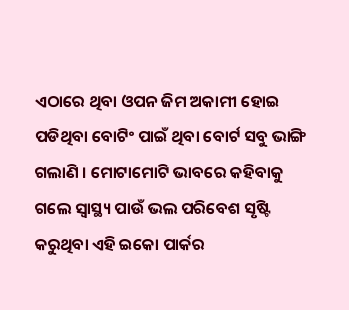ଏଠାରେ ଥିବା ଓପନ ଜିମ ଅକାମୀ ହୋଇ ପଡିଥିବା ବୋଟିଂ ପାଇଁ ଥିବା ବୋର୍ଟ ସବୁ ଭାଙ୍ଗି ଗଲାଣି । ମୋଟାମୋଟି ଭାବରେ କହିବାକୁ ଗଲେ ସ୍ବାସ୍ଥ୍ୟ ପାଉଁ ଭଲ ପରିବେଶ ସୃଷ୍ଟି କରୁଥିବା ଏହି ଇକୋ ପାର୍କର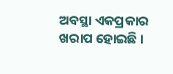ଅବସ୍ଥା ଏକପ୍ରକାର ଖରାପ ହୋଇଛି ।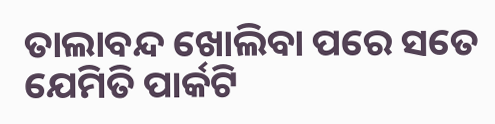ତାଲାବନ୍ଦ ଖୋଲିବା ପରେ ସତେ ଯେମିତି ପାର୍କଟି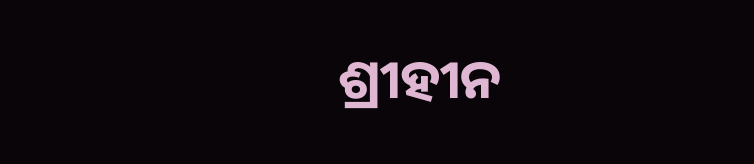ଶ୍ରୀହୀନ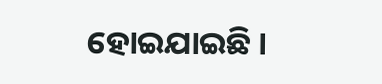ହୋଇଯାଇଛି ।